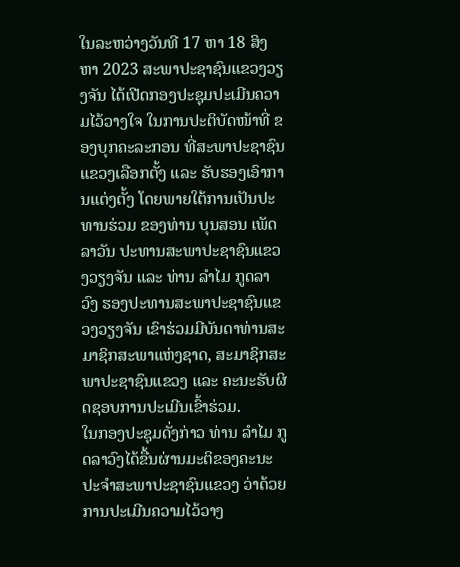ໃນລະຫວ່າງວັນທີ 17 ຫາ 18 ສິງຫາ 2023 ສະພາປະຊາຊົນແຂວງວຽງຈັນ ໄດ້ເປີດກອງປະຊຸມປະເມີນຄວາມໄວ້ວາງໃຈ ໃນການປະຕິບັດໜ້າທີ່ ຂອງບຸກຄະລະກອນ ທີ່ສະພາປະຊາຊົນແຂວງເລືອກຕັ້ງ ແລະ ຮັບຮອງເອົາການແຕ່ງຕັ້ງ ໂດຍພາຍໃຕ້ການເປັນປະທານຮ່ວມ ຂອງທ່ານ ບຸນສອນ ເພັດລາວັນ ປະທານສະພາປະຊາຊົນແຂວງວຽງຈັນ ແລະ ທ່ານ ລໍາໄມ ກູດລາວົງ ຮອງປະທານສະພາປະຊາຊົນແຂວງວຽງຈັນ ເຂົາຮ່ວມມີບັນດາທ່ານສະມາຊິກສະພາແຫ່ງຊາດ, ສະມາຊິກສະພາປະຊາຊົນແຂວງ ແລະ ຄະນະຮັບຜິດຊອບການປະເມີນເຂົ້າຮ່ວມ.
ໃນກອງປະຊຸມດັ່ງກ່າວ ທ່ານ ລໍາໄມ ກູດລາວົງໄດ້ຂື້ນຜ່ານມະຕິຂອງຄະນະປະຈໍາສະພາປະຊາຊົນແຂວງ ວ່າດ້ວຍການປະເມີນຄວາມໄວ້ວາງ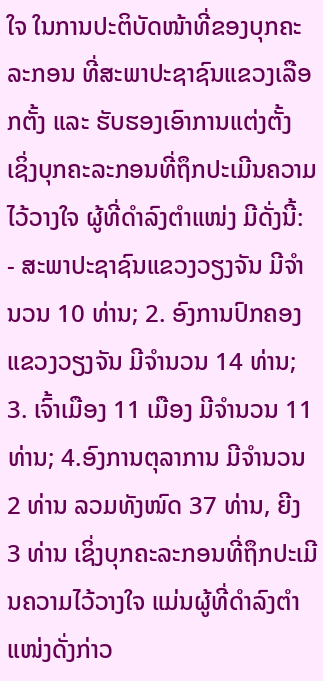ໃຈ ໃນການປະຕິບັດໜ້າທີ່ຂອງບຸກຄະລະກອນ ທີ່ສະພາປະຊາຊົນແຂວງເລືອກຕັ້ງ ແລະ ຮັບຮອງເອົາການແຕ່ງຕັ້ງ ເຊິ່ງບຸກຄະລະກອນທີ່ຖຶກປະເມີນຄວາມໄວ້ວາງໃຈ ຜູ້ທີ່ດໍາລົງຕໍາແໜ່ງ ມີດັ່ງນີ້:
- ສະພາປະຊາຊົນແຂວງວຽງຈັນ ມີຈໍານວນ 10 ທ່ານ; 2. ອົງການປົກຄອງແຂວງວຽງຈັນ ມີຈໍານວນ 14 ທ່ານ; 3. ເຈົ້າເມືອງ 11 ເມືອງ ມີຈໍານວນ 11 ທ່ານ; 4.ອົງການຕຸລາການ ມີຈໍານວນ 2 ທ່ານ ລວມທັງໜົດ 37 ທ່ານ, ຍີງ 3 ທ່ານ ເຊິ່ງບຸກຄະລະກອນທີ່ຖຶກປະເມີນຄວາມໄວ້ວາງໃຈ ແມ່ນຜູ້ທີ່ດໍາລົງຕໍາແໜ່ງດັ່ງກ່າວ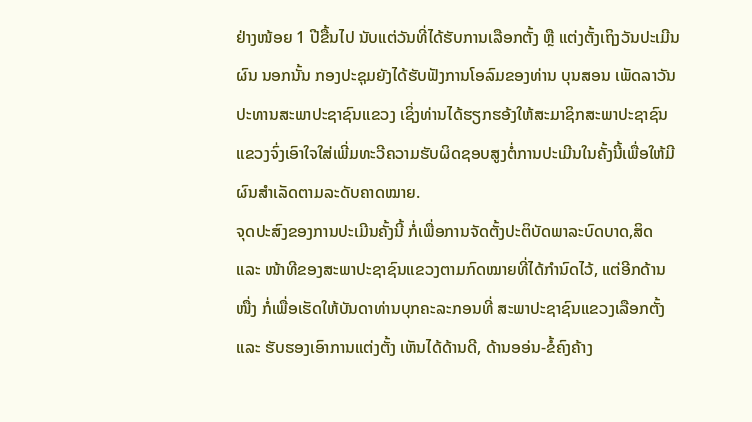ຢ່າງໜ້ອຍ 1 ປີຂື້ນໄປ ນັບແຕ່ວັນທີ່ໄດ້ຮັບການເລືອກຕັ້ງ ຫຼື ແຕ່ງຕັ້ງເຖິງວັນປະເມີນຜົນ ນອກນັ້ນ ກອງປະຊຸມຍັງໄດ້ຮັບຟັງການໂອລົມຂອງທ່ານ ບຸນສອນ ເພັດລາວັນ ປະທານສະພາປະຊາຊົນແຂວງ ເຊິ່ງທ່ານໄດ້ຮຽກຮອ້ງໃຫ້ສະມາຊິກສະພາປະຊາຊົນແຂວງຈົ່ງເອົາໃຈໃສ່ເພີ່ມທະວີຄວາມຮັບຜິດຊອບສູງຕໍ່ການປະເມີນໃນຄັ້ງນີ້ເພື່ອໃຫ້ມີຜົນສໍາເລັດຕາມລະດັບຄາດໝາຍ.
ຈຸດປະສົງຂອງການປະເມີນຄັ້ງນີ້ ກໍ່ເພື່ອການຈັດຕັ້ງປະຕິບັດພາລະບົດບາດ,ສິດ ແລະ ໜ້າທີຂອງສະພາປະຊາຊົນແຂວງຕາມກົດໝາຍທີ່ໄດ້ກໍານົດໄວ້, ແຕ່ອີກດ້ານໜື່ງ ກໍ່ເພື່ອເຮັດໃຫ້ບັນດາທ່ານບຸກຄະລະກອນທີ່ ສະພາປະຊາຊົນແຂວງເລືອກຕັ້ງ ແລະ ຮັບຮອງເອົາການແຕ່ງຕັ້ງ ເຫັນໄດ້ດ້ານດີ, ດ້ານອອ່ນ-ຂໍ້ຄົງຄ້າງ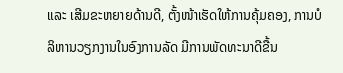ແລະ ເສີມຂະຫຍາຍດ້ານດີ, ຕັ້ງໜ້າເຮັດໃຫ້ການຄຸ້ມຄອງ, ການບໍລິຫານວຽກງານໃນອົງການລັດ ມີການພັດທະນາດີຂື້ນ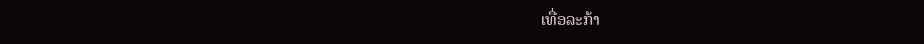ເທື່ອລະກ້າ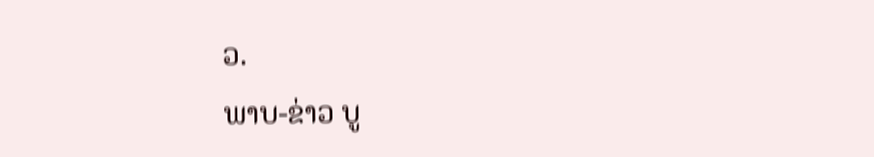ວ.
ພາບ-ຂ່າວ ບູ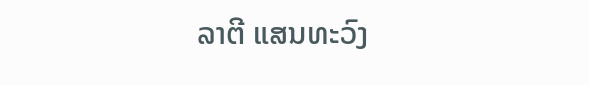ລາຕີ ແສນທະວົງ